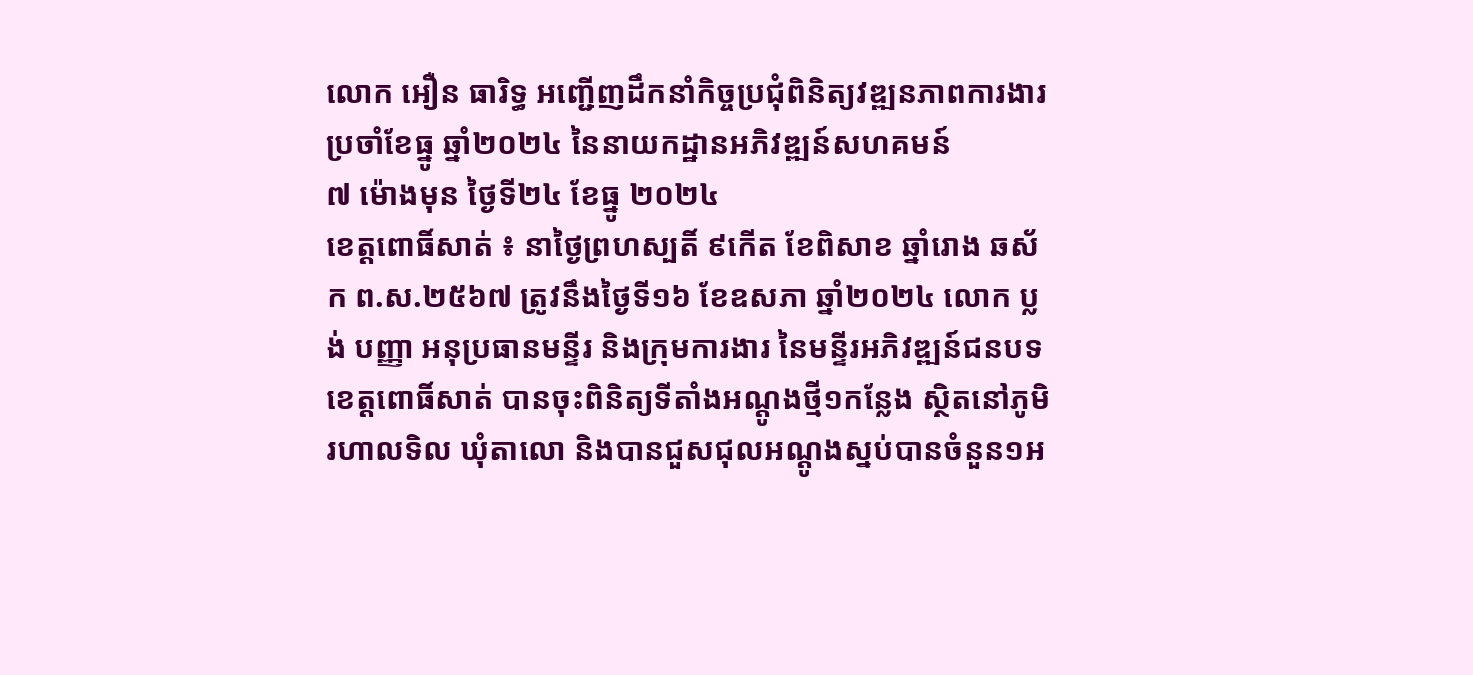លោក អឿន ធារិទ្ធ អញ្ជើញដឹកនាំកិច្ចប្រជុំពិនិត្យវឌ្ឍនភាពការងារ ប្រចាំខែធ្នូ ឆ្នាំ២០២៤ នៃនាយកដ្ឋានអភិវឌ្ឍន៍សហគមន៍
៧ ម៉ោងមុន ថ្ងៃទី២៤ ខែធ្នូ ២០២៤
ខេត្តពោធិ៍សាត់ ៖ នាថ្ងៃព្រហស្បតិ៍ ៩កើត ខែពិសាខ ឆ្នាំរោង ឆស័ក ព.ស.២៥៦៧ ត្រូវនឹងថ្ងៃទី១៦ ខែឧសភា ឆ្នាំ២០២៤ លោក ប្លង់ បញ្ញា អនុប្រធានមន្ទីរ និងក្រុមការងារ នៃមន្ទីរអភិវឌ្ឍន៍ជនបទខេត្តពោធិ៍សាត់ បានចុះពិនិត្យទីតាំងអណ្តូងថ្មី១កន្លែង ស្ថិតនៅភូមិរហាលទិល ឃុំតាលោ និងបានជួសជុលអណ្តូងស្នប់បានចំនួន១អ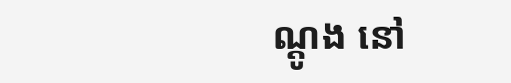ណ្តូង នៅ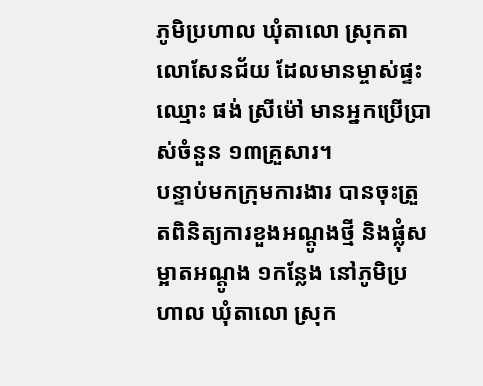ភូមិប្រហាល ឃុំតាលោ ស្រុកតាលោសែនជ័យ ដែលមានម្ចាស់ផ្ទះឈ្មោះ ផង់ ស្រីម៉ៅ មានអ្នកប្រើប្រាស់ចំនួន ១៣គ្រួសារ។
បន្ទាប់មកក្រុមការងារ បានចុះត្រួតពិនិត្យការខួងអណ្តូងថ្មី និងផ្លុំសម្អាតអណ្តូង ១កន្លែង នៅភូមិប្រហាល ឃុំតាលោ ស្រុក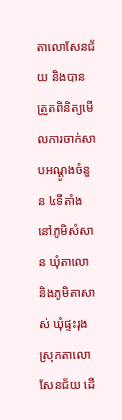តាលោសែនជ័យ និងបានត្រួតពិនិត្យមើលការចាក់សាបអណ្តូងចំនួន ៤ទីតាំង នៅភូមិសំសាន ឃុំតាលោ និងភូមិតាសាស់ ឃុំផ្ទះរុង ស្រុកតាលោសែនជ័យ ដើ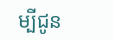ម្បីជូន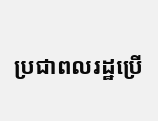ប្រជាពលរដ្ឋប្រើ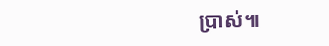ប្រាស់៕